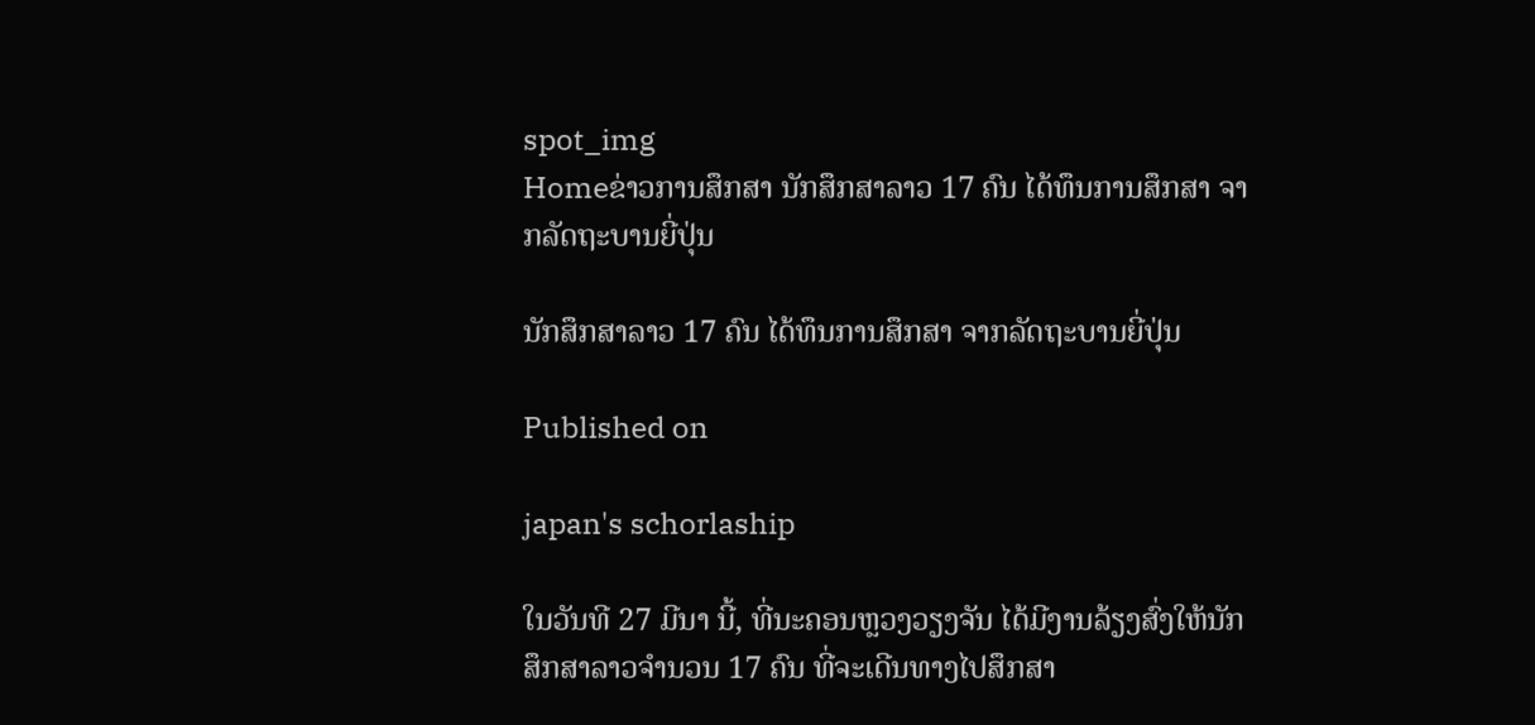spot_img
Homeຂ່າວການສຶກສາ ນັກສຶກສາລາວ 17 ຄົນ ໄດ້ທຶນການສຶກສາ ຈາກລັດຖະບານຍີ່ປຸ່ນ

ນັກສຶກສາລາວ 17 ຄົນ ໄດ້ທຶນການສຶກສາ ຈາກລັດຖະບານຍີ່ປຸ່ນ

Published on

japan's schorlaship

ໃນວັນທີ 27 ມີນາ ນີ້, ທີ່ນະຄອນຫຼວງວຽງຈັນ ໄດ້ມີງານລ້ຽງສົ່ງໃຫ້ນັກ ສຶກສາລາວຈໍານວນ 17 ຄົນ ທີ່ຈະເດີນທາງໄປສຶກສາ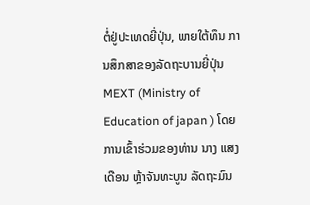ຕໍ່ຢູ່ປະເທດຍີ່ປຸ່ນ, ພາຍໃຕ້ທຶນ ການສຶກສາຂອງລັດຖະບານຍີ່ປຸ່ນ MEXT (Ministry of Education of japan ) ໂດຍການເຂົ້າຮ່ວມຂອງທ່ານ ນາງ ແສງເດືອນ ຫຼ້າຈັນທະບູນ ລັດຖະມົນ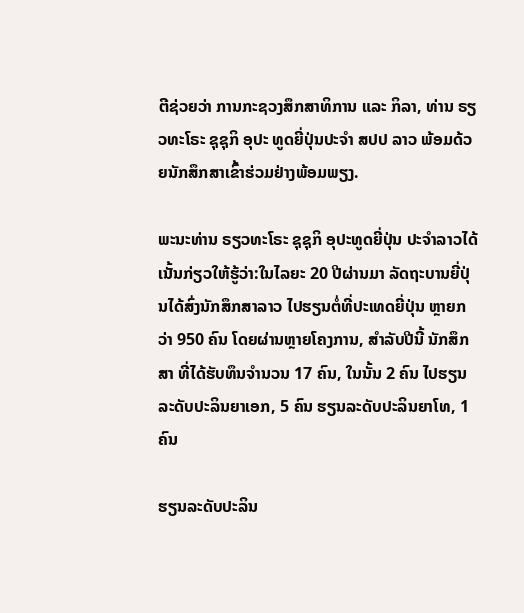ຕີຊ່ວຍວ່າ ການກະຊວງສຶກສາທິການ ແລະ ກິລາ, ທ່ານ ຣຽວທະໂຣະ ຊຸຊຸກິ ອຸປະ ທູດຍີ່ປຸ່ນປະຈໍາ ສປປ ລາວ ພ້ອມດ້ວຍນັກສຶກສາເຂົ້າຮ່ວມຢ່າງພ້ອມພຽງ.

ພະນະທ່ານ ຣຽວທະໂຣະ ຊຸຊຸກິ ອຸປະທູດຍີ່ປຸ່ນ ປະຈໍາລາວໄດ້ເນັ້ນກ່ຽວໃຫ້ຮູ້ວ່າ:ໃນໄລຍະ 20 ປີຜ່ານມາ ລັດຖະບານຍີ່ປຸ່ນໄດ້ສົ່ງນັກສຶກສາລາວ ໄປຮຽນຕໍ່ທີ່ປະເທດຍີ່ປຸ່ນ ຫຼາຍກວ່າ 950 ຄົນ ໂດຍຜ່ານຫຼາຍໂຄງການ, ສໍາລັບປີນີ້ ນັກສຶກສາ ທີ່ໄດ້ຮັບທຶນຈໍານວນ 17 ຄົນ, ໃນນັ້ນ 2 ຄົນ ໄປຮຽນລະດັບປະລິນຍາເອກ, 5 ຄົນ ຮຽນລະດັບປະລິນຍາໂທ, 1 ຄົນ

ຮຽນລະດັບປະລິນ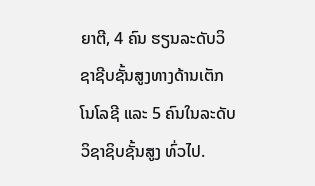ຍາຕີ, 4 ຄົນ ຮຽນລະດັບວິຊາຊີບຊັ້ນສູງທາງດ້ານເຕັກໂນໂລຊີ ແລະ 5 ຄົນໃນລະດັບວິຊາຊິບຊັ້ນສູງ ທົ່ວໄປ.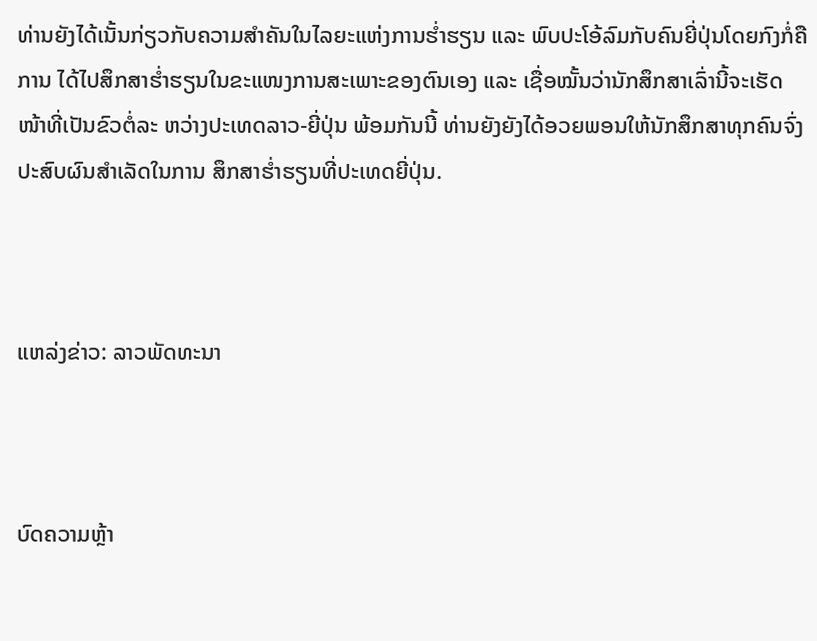ທ່ານຍັງໄດ້ເນັ້ນກ່ຽວກັບຄວາມສໍາຄັນໃນໄລຍະແຫ່ງການຮໍ່າຮຽນ ແລະ ພົບປະໂອ້ລົມກັບຄົນຍີ່ປຸ່ນໂດຍກົງກໍ່ຄືການ ໄດ້ໄປສຶກສາຮໍ່າຮຽນໃນຂະແໜງການສະເພາະຂອງຕົນເອງ ແລະ ເຊື່ອໝັ້ນວ່ານັກສຶກສາເລົ່ານີ້ຈະເຮັດໜ້າທີ່ເປັນຂົວຕໍ່ລະ ຫວ່າງປະເທດລາວ-ຍີ່ປຸ່ນ ພ້ອມກັນນີ້ ທ່ານຍັງຍັງໄດ້ອວຍພອນໃຫ້ນັກສຶກສາທຸກຄົນຈົ່ງປະສົບຜົນສໍາເລັດໃນການ ສຶກສາຮໍ່າຮຽນທີ່ປະເທດຍີ່ປຸ່ນ.



ແຫລ່ງຂ່າວ: ລາວພັດທະນາ



ບົດຄວາມຫຼ້າ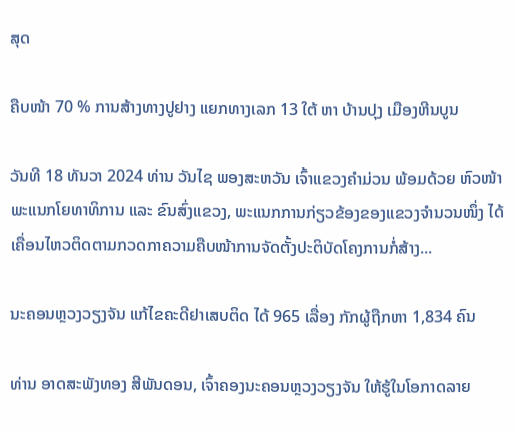ສຸດ

ຄືບໜ້າ 70 % ການສ້າງທາງປູຢາງ ແຍກທາງເລກ 13 ໃຕ້ ຫາ ບ້ານປຸງ ເມືອງຫີນບູນ

ວັນທີ 18 ທັນວາ 2024 ທ່ານ ວັນໄຊ ພອງສະຫວັນ ເຈົ້າແຂວງຄຳມ່ວນ ພ້ອມດ້ວຍ ຫົວໜ້າພະແນກໂຍທາທິການ ແລະ ຂົນສົ່ງແຂວງ, ພະແນກການກ່ຽວຂ້ອງຂອງແຂວງຈໍານວນໜຶ່ງ ໄດ້ເຄື່ອນໄຫວຕິດຕາມກວດກາຄວາມຄືບໜ້າການຈັດຕັ້ງປະຕິບັດໂຄງການກໍ່ສ້າງ...

ນະຄອນຫຼວງວຽງຈັນ ແກ້ໄຂຄະດີຢາເສບຕິດ ໄດ້ 965 ເລື່ອງ ກັກຜູ້ຖືກຫາ 1,834 ຄົນ

ທ່ານ ອາດສະພັງທອງ ສີພັນດອນ, ເຈົ້າຄອງນະຄອນຫຼວງວຽງຈັນ ໃຫ້ຮູ້ໃນໂອກາດລາຍ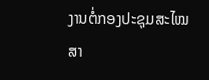ງານຕໍ່ກອງປະຊຸມສະໄໝສາ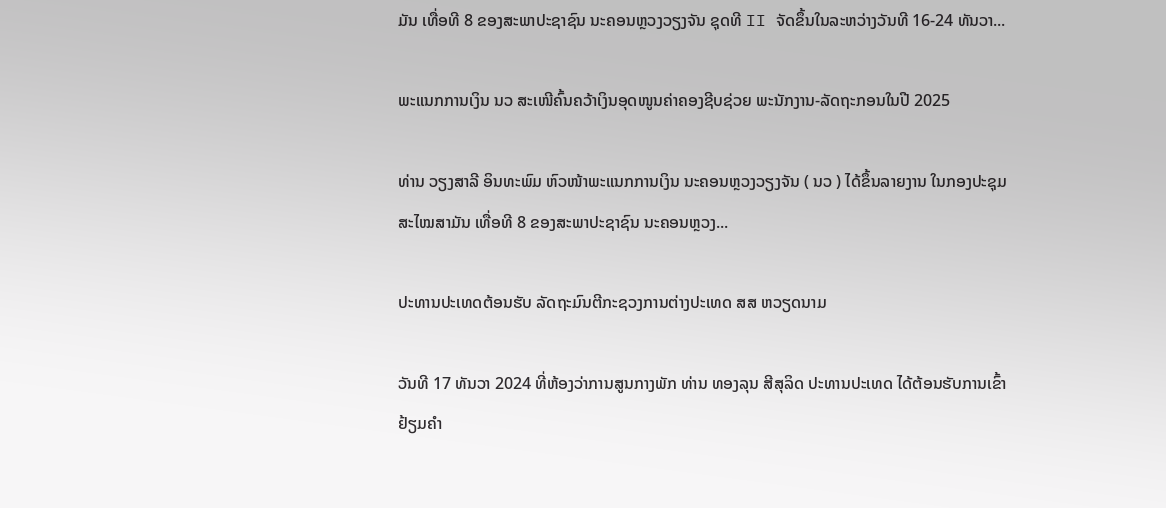ມັນ ເທື່ອທີ 8 ຂອງສະພາປະຊາຊົນ ນະຄອນຫຼວງວຽງຈັນ ຊຸດທີ II ຈັດຂຶ້ນໃນລະຫວ່າງວັນທີ 16-24 ທັນວາ...

ພະແນກການເງິນ ນວ ສະເໜີຄົ້ນຄວ້າເງິນອຸດໜູນຄ່າຄອງຊີບຊ່ວຍ ພະນັກງານ-ລັດຖະກອນໃນປີ 2025

ທ່ານ ວຽງສາລີ ອິນທະພົມ ຫົວໜ້າພະແນກການເງິນ ນະຄອນຫຼວງວຽງຈັນ ( ນວ ) ໄດ້ຂຶ້ນລາຍງານ ໃນກອງປະຊຸມສະໄໝສາມັນ ເທື່ອທີ 8 ຂອງສະພາປະຊາຊົນ ນະຄອນຫຼວງ...

ປະທານປະເທດຕ້ອນຮັບ ລັດຖະມົນຕີກະຊວງການຕ່າງປະເທດ ສສ ຫວຽດນາມ

ວັນທີ 17 ທັນວາ 2024 ທີ່ຫ້ອງວ່າການສູນກາງພັກ ທ່ານ ທອງລຸນ ສີສຸລິດ ປະທານປະເທດ ໄດ້ຕ້ອນຮັບການເຂົ້າຢ້ຽມຄຳ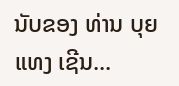ນັບຂອງ ທ່ານ ບຸຍ ແທງ ເຊີນ...